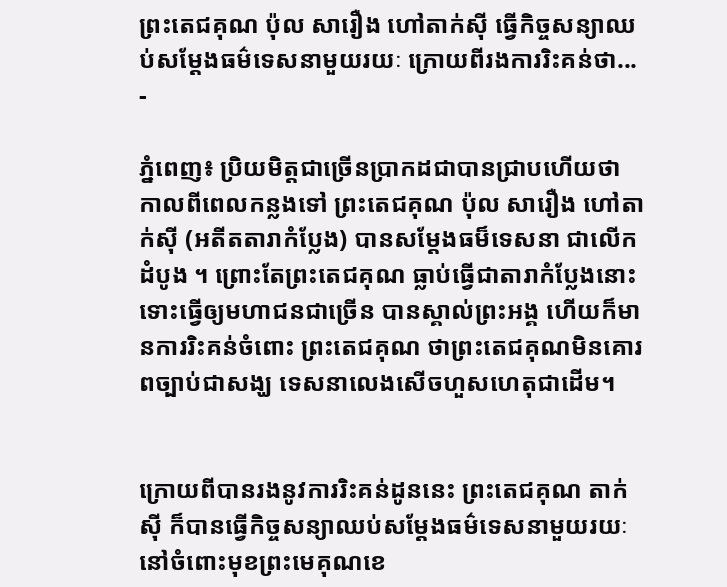ព្រះតេជគុណ ប៉ុល សារឿង ហៅតាក់ស៊ី ធ្វើកិច្ចសន្យាឈប់សម្ដែងធម៌ទេសនាមួយរយៈ ក្រោយពីរងការរិះគន់ថា...
-

ភ្នំពេញ៖ ប្រិយមិត្តជាច្រើនប្រាកដជាបានជ្រាបហើយថា កាលពីពេលកន្លងទៅ ព្រះតេជគុណ ប៉ុល សារឿង ហៅតាក់ស៊ី (អតីតតារាកំប្លែង) បានសម្តែងធម៏ទេសនា ជាលើកដំបូង ។ ព្រោះតែព្រះតេជគុណ ធ្លាប់ធ្វើជាតារាកំប្លែងនោះ ទោះធ្វើឲ្យមហាជនជាច្រើន បានស្គាល់ព្រះអង្គ ហើយក៏មានការរិះគន់ចំពោះ ព្រះតេជគុណ ថាព្រះតេជគុណមិនគោរពច្បាប់ជាសង្ឃ ទេសនាលេងសើចហួសហេតុជាដើម។


ក្រោយពីបានរងនូវការរិះគន់ដូននេះ ព្រះតេជគុណ តាក់ស៊ី ក៏បានធ្វើកិច្ចសន្យាឈប់សម្ដែងធម៌ទេសនាមួយរយៈ នៅចំពោះមុខព្រះមេគុណខេ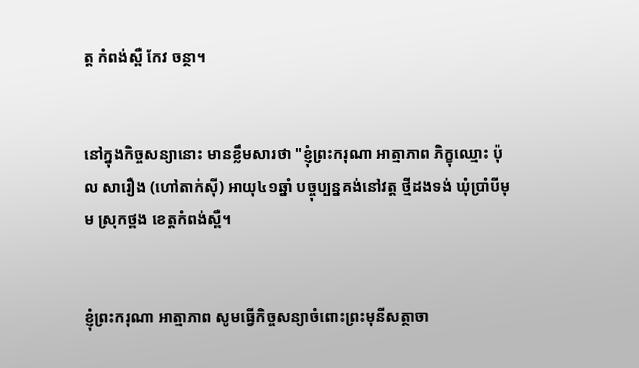ត្ត កំពង់ស្ពឺ កែវ ចន្ថា។


នៅក្នុងកិច្ចសន្យានោះ មានខ្លឹមសារថា "ខ្ញុំព្រះករុណា អាត្មាភាព ភិក្ខុឈ្មោះ ប៉ុល សារឿង (ហៅតាក់ស៊ី) អាយុ៤១ឆ្នាំ បច្ចុប្បន្នគង់នៅវត្ត ថ្មីដងទង់ ឃុំប្រាំបីមុម ស្រុកថ្ពង ខេត្តកំពង់ស្ពឺ។


ខ្ញុំព្រះករុណា អាត្មាភាព សូមធ្វើកិច្ចសន្យាចំពោះព្រះមុនីសត្ថាចា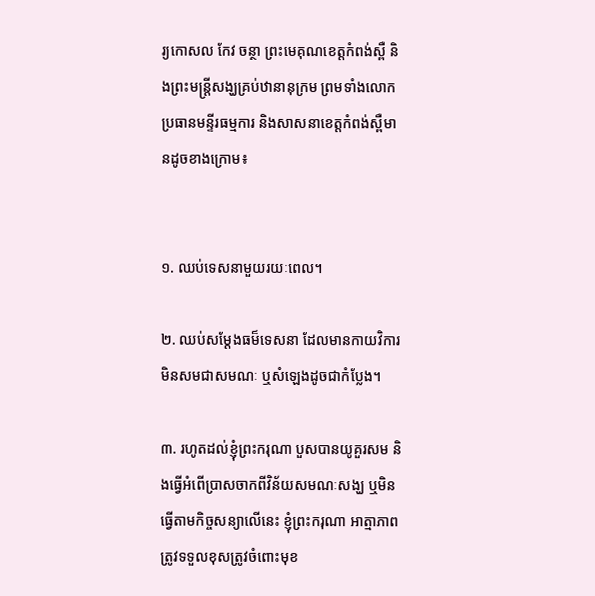រ្យកោសល កែវ ចន្ថា ព្រះមេគុណខេត្តកំពង់ស្ពឺ និងព្រះមន្រ្តីសង្ឃគ្រប់ឋានានុក្រម ព្រមទាំងលោកប្រធានមន្ទីរធម្មការ និងសាសនាខេត្តកំពង់ស្ពឺមានដូចខាងក្រោម៖


១. ឈប់ទេសនាមួយរយៈពេល។

២. ឈប់សម្តែងធម៏ទេសនា ដែលមានកាយវិការមិនសមជាសមណៈ ឬសំឡេងដូចជាកំប្លែង។

៣. រហូតដល់ខ្ញុំព្រះករុណា បួសបានយូគួរសម និងធ្វើអំពើប្រាសចាកពីវិន័យសមណៈសង្ឃ ឬមិនធ្វើតាមកិច្ចសន្យាលើនេះ ខ្ញុំព្រះករុណា អាត្មាភាព ត្រូវទទួលខុសត្រូវចំពោះមុខ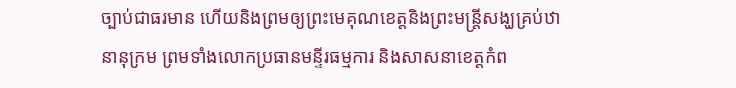ច្បាប់ជាធរមាន ហើយនិងព្រមឲ្យព្រះមេគុណខេត្តនិងព្រះមន្រ្តីសង្ឃគ្រប់ឋានានុក្រម ព្រមទាំងលោកប្រធានមន្ទីរធម្មការ និងសាសនាខេត្តកំព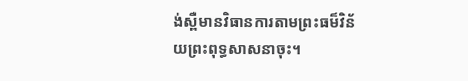ង់ស្ពឺមានវិធានការតាមព្រះធម៏វិន័យព្រះពុទ្ធសាសនាចុះ។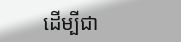ដើម្បីជា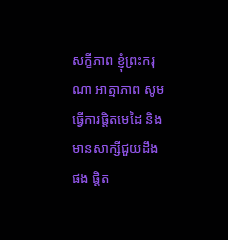សក្ខីភាព ខ្ញុំព្រះករុណា អាត្មាភាព សូមធ្វើការផ្តិតមេដៃ និងមានសាក្សីជួយដឹងផង ផ្តិត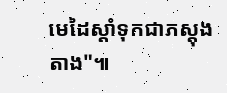មេដៃស្តាំទុកជាភស្តុងតាង"៕